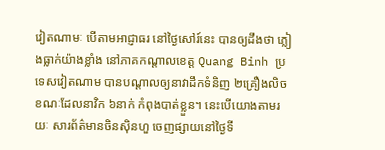វៀតណាមៈ បើតាមអាជ្ញាធរ នៅថ្ងៃសៅរ៍នេះ បានឲ្យដឹងថា ភ្លៀងធ្លាក់យ៉ាងខ្លាំង នៅភាគកណ្ដាលខេត្ត Quang Binh ប្រទេសវៀតណាម បានបណ្តាលឲ្យនាវាដឹកទំនិញ ២គ្រឿងលិច ខណៈដែលនាវិក ៦នាក់ កំពុងបាត់ខ្លួន។ នេះបើយោងតាមរយៈ សារព័ត៌មានចិនស៊ិនហួ ចេញផ្សាយនៅថ្ងៃទី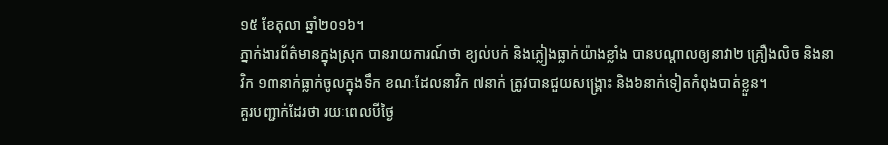១៥ ខែតុលា ឆ្នាំ២០១៦។
ភ្នាក់ងារព័ត៌មានក្នុងស្រុក បានរាយការណ៍ថា ខ្យល់បក់ និងភ្លៀងធ្លាក់យ៉ាងខ្លាំង បានបណ្តាលឲ្យនាវា២ គ្រឿងលិច និងនាវិក ១៣នាក់ធ្លាក់ចូលក្នុងទឹក ខណៈដែលនាវិក ៧នាក់ ត្រូវបានជួយសង្គ្រោះ និង៦នាក់ទៀតកំពុងបាត់ខ្លួន។
គួរបញ្ជាក់ដែរថា រយៈពេលបីថ្ងៃ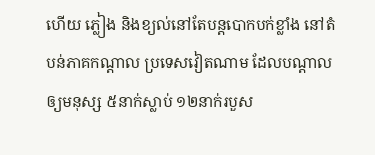ហើយ ភ្លៀង និងខ្យល់នៅតែបន្តបោកបក់ខ្លាំង នៅតំបន់ភាគកណ្តាល ប្រទេសវៀតណាម ដែលបណ្តាលឲ្យមនុស្ស ៥នាក់ស្លាប់ ១២នាក់របួស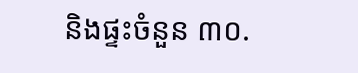និងផ្ទះចំនួន ៣០.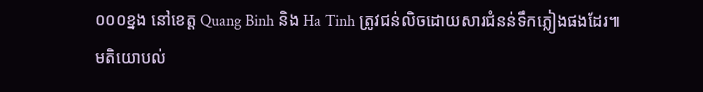០០០ខ្នង នៅខេត្ត Quang Binh និង Ha Tinh ត្រូវជន់លិចដោយសារជំនន់ទឹកភ្លៀងផងដែរ៕
មតិយោបល់